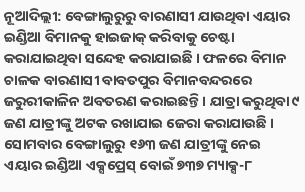ନୂଆଦିଲ୍ଲୀ: ବେଙ୍ଗାଲୁରୁରୁ ବାରଣାସୀ ଯାଉଥିବା ଏୟାର ଇଣ୍ଡିଆ ବିମାନକୁ ହାଇଜାକ୍ କରିବାକୁ ଚେଷ୍ଟା କରାଯାଇଥିବା ସନ୍ଦେହ କରାଯାଇଛି । ଫଳରେ ବିମାନ ଚାଳକ ବାରଣାସୀ ବାବତପୁର ବିମାନବନ୍ଦରରେ ଜରୁରୀକାଳିନ ଅବତରଣ କରାଇଛନ୍ତି । ଯାତ୍ରା କରୁଥିବା ୯ ଜଣ ଯାତ୍ରୀଙ୍କୁ ଅଟକ ରଖାଯାଇ ଜେରା କରାଯାଉଛି ।
ସୋମବାର ବେଙ୍ଗାଲୁରୁ ୧୬୩ ଜଣ ଯାତ୍ରୀଙ୍କୁ ନେଇ ଏୟାର ଇଣ୍ଡିଆ ଏକ୍ସପ୍ରେସ୍ ବୋଇଁ ୭୩୭ ମ୍ୟାକ୍ସ-୮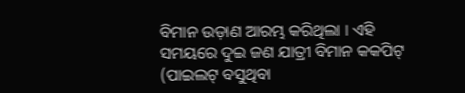ବିମାନ ଉଡ଼ାଣ ଆରମ୍ଭ କରିଥିଲା । ଏହି ସମୟରେ ଦୁଇ ଜଣ ଯାତ୍ରୀ ବିମାନ କକପିଟ୍ (ପାଇଲଟ୍ ବସୁଥିବା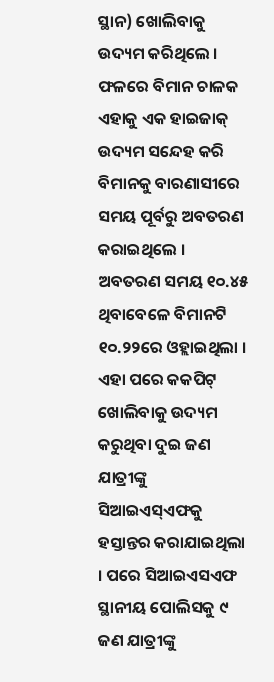ସ୍ଥାନ) ଖୋଲିବାକୁ ଉଦ୍ୟମ କରିଥିଲେ । ଫଳରେ ବିମାନ ଚାଳକ ଏହାକୁ ଏକ ହାଇଜାକ୍ ଉଦ୍ୟମ ସନ୍ଦେହ କରି ବିମାନକୁ ବାରଣାସୀରେ ସମୟ ପୂର୍ବରୁ ଅବତରଣ କରାଇଥିଲେ । ଅବତରଣ ସମୟ ୧୦.୪୫ ଥିବାବେଳେ ବିମାନଟି ୧୦.୨୨ରେ ଓହ୍ଲାଇଥିଲା । ଏହା ପରେ କକପିଟ୍ ଖୋଲିବାକୁ ଉଦ୍ୟମ କରୁଥିବା ଦୁଇ ଜଣ ଯାତ୍ରୀଙ୍କୁ ସିଆଇଏସ୍ଏଫକୁ ହସ୍ତାନ୍ତର କରାଯାଇଥିଲା । ପରେ ସିଆଇଏସଏଫ ସ୍ଥାନୀୟ ପୋଲିସକୁ ୯ ଜଣ ଯାତ୍ରୀଙ୍କୁ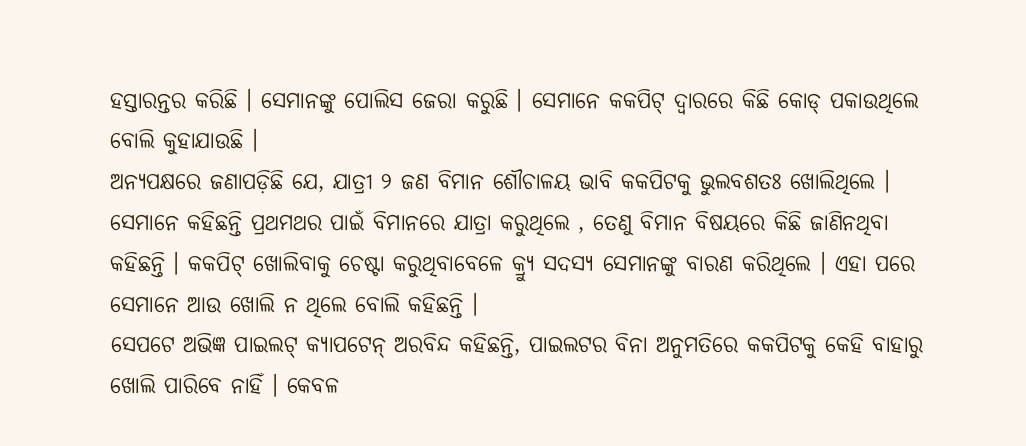ହସ୍ତାରନ୍ତର କରିଛି । ସେମାନଙ୍କୁ ପୋଲିସ ଜେରା କରୁଛି । ସେମାନେ କକପିଟ୍ ଦ୍ୱାରରେ କିଛି କୋଡ୍ ପକାଉଥିଲେ ବୋଲି କୁହାଯାଉଛି ।
ଅନ୍ୟପକ୍ଷରେ ଜଣାପଡ଼ିଛି ଯେ, ଯାତ୍ରୀ ୨ ଜଣ ବିମାନ ଶୌଚାଳୟ ଭାବି କକପିଟକୁ ଭୁଲବଶତଃ ଖୋଲିଥିଲେ । ସେମାନେ କହିଛନ୍ତି ପ୍ରଥମଥର ପାଇଁ ବିମାନରେ ଯାତ୍ରା କରୁଥିଲେ , ତେଣୁ ବିମାନ ବିଷୟରେ କିଛି ଜାଣିନଥିବା କହିଛନ୍ତି । କକପିଟ୍ ଖୋଲିବାକୁ ଚେଷ୍ଟା କରୁଥିବାବେଳେ କ୍ର୍ୟୁ ସଦସ୍ୟ ସେମାନଙ୍କୁ ବାରଣ କରିଥିଲେ । ଏହା ପରେ ସେମାନେ ଆଉ ଖୋଲି ନ ଥିଲେ ବୋଲି କହିଛନ୍ତି ।
ସେପଟେ ଅଭିଜ୍ଞ ପାଇଲଟ୍ କ୍ୟାପଟେନ୍ ଅରବିନ୍ଦ କହିଛନ୍ତି, ପାଇଲଟର ବିନା ଅନୁମତିରେ କକପିଟକୁ କେହି ବାହାରୁ ଖୋଲି ପାରିବେ ନାହିଁ । କେବଳ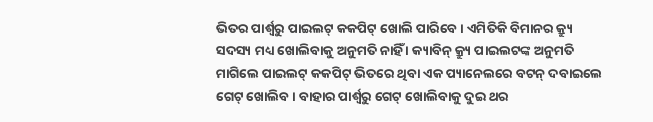ଭିତର ପାର୍ଶ୍ୱରୁ ପାଇଲଟ୍ କକପିଟ୍ ଖୋଲି ପାରିବେ । ଏମିତିକି ବିମାନର କ୍ର୍ୟୁ ସଦସ୍ୟ ମଧ୍ୟ ଖୋଲିବାକୁ ଅନୁମତି ନାହିଁ । କ୍ୟାବିନ୍ କ୍ର୍ୟୁ ପାଇଲଟଙ୍କ ଅନୁମତି ମାଗିଲେ ପାଇଲଟ୍ କକପିଟ୍ ଭିତରେ ଥିବା ଏକ ପ୍ୟାନେଲରେ ବଟନ୍ ଦବାଇଲେ ଗେଟ୍ ଖୋଲିବ । ବାହାର ପାର୍ଶ୍ୱରୁ ଗେଟ୍ ଖୋଲିବାକୁ ଦୁଇ ଥର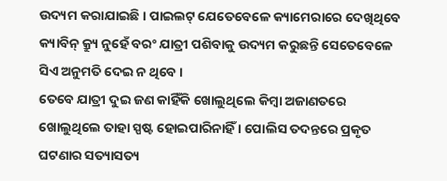ଉଦ୍ୟମ କରାଯାଇଛି । ପାଇଲଟ୍ ଯେତେବେଳେ କ୍ୟାମେରାରେ ଦେଖିଥିବେ କ୍ୟାବିନ୍ କ୍ର୍ୟୁ ନୁହେଁ ବରଂ ଯାତ୍ରୀ ପଶିବାକୁ ଉଦ୍ୟମ କରୁଛନ୍ତି ସେତେବେଳେ ସିଏ ଅନୁମତି ଦେଇ ନ ଥିବେ ।
ତେବେ ଯାତ୍ରୀ ଦୁଇ ଜଣ କାହିଁକି ଖୋଲୁଥିଲେ କିମ୍ବା ଅଜାଣତରେ ଖୋଲୁଥିଲେ ତାହା ସ୍ପଷ୍ଟ ହୋଇପାରିନାହିଁ । ପୋଲିସ ତଦନ୍ତରେ ପ୍ରକୃତ ଘଟଣାର ସତ୍ୟାସତ୍ୟ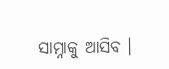ସାମ୍ନାକୁ ଆସିବ ।